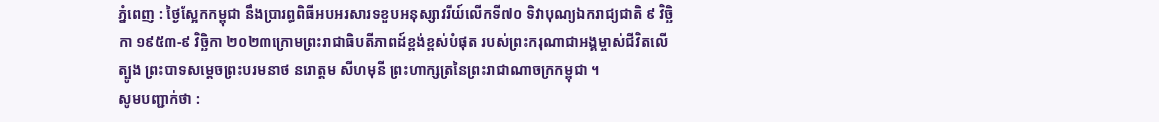ភ្នំពេញ : ថ្ងៃស្អែកកម្ពុជា នឹងប្រារព្ធពិធីអបអរសារទខួបអនុស្សាវរីយ៍លើកទី៧០ ទិវាបុណ្យឯករាជ្យជាតិ ៩ វិច្ឆិកា ១៩៥៣-៩ វិច្ឆិកា ២០២៣ក្រោមព្រះរាជាធិបតីភាពដ៍ខ្ពង់ខ្ពស់បំផុត របស់ព្រះករុណាជាអង្គម្ចាស់ជីវិតលើត្បូង ព្រះបាទសម្តេចព្រះបរមនាថ នរោត្តម សីហមុនី ព្រះហាក្សត្រនៃព្រះរាជាណាចក្រកម្ពុជា ។
សូមបញ្ជាក់ថា :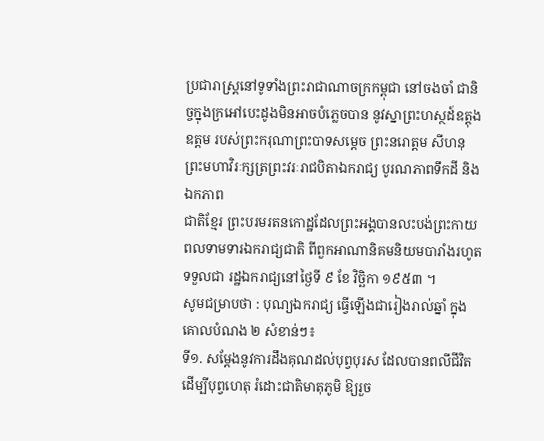ប្រជារាស្ត្រនៅទូទាំងព្រះរាជាណាចក្រកម្ពុជា នៅចងចាំ ជានិច្ចក្នុងក្រអៅបេះដូងមិនអាចបំភ្លេចបាន នូវស្នាព្រះហស្ថដ៍ឧត្តុងឧត្តម របស់ព្រះករុណាព្រះបាទសម្តេច ព្រះនរោត្តម សីហនុ ព្រះមហាវិរៈក្សត្រព្រះវរៈរាជបិតាឯករាជ្យ បូរណភាពទឹកដី និងឯកភាព
ជាតិខ្មែរ ព្រះបរមរតនកោដ្ឋដែលព្រះអង្គបានលះបង់ព្រះកាយពលទាមទារឯករាជ្យជាតិ ពីពួកអាណានិគមនិយមបារាំងរហូតទទួលជា រដ្ឋឯករាជ្យនៅថ្ងៃទី ៩ ខែ វិច្ឆិកា ១៩៥៣ ។
សូមជម្រាបថា : បុណ្យឯករាជ្យ ធ្វើឡើងជារៀងរាល់ឆ្នាំ ក្នុងគោលបំណង ២ សំខាន់ៗ៖
ទី១. សម្តែងនូវការដឹងគុណដល់បុព្វបុរស ដែលបានពលីជីវិតដើម្បីបុព្វហេតុ រំដោះជាតិមាតុភូមិ ឱ្យរួច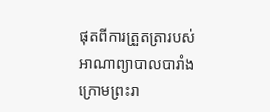ផុតពីការត្រួតត្រារបស់អាណាព្យាបាលបារាំង ក្រោមព្រះរា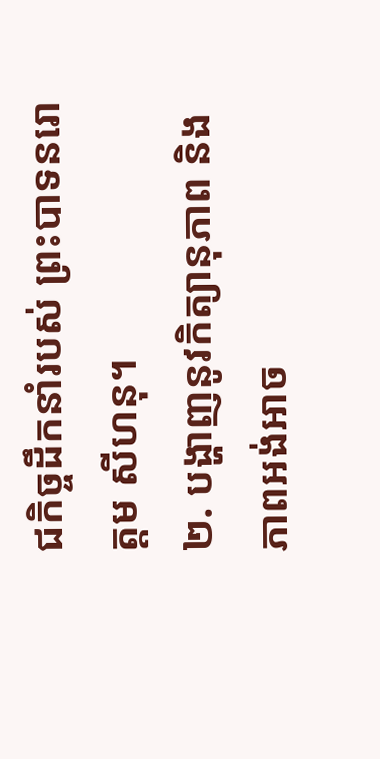ជកិច្ចដឹកនាំរបស់ ព្រះបាទនរោត្ដម សីហនុ។
២. បង្ហាញនូវកិត្យានុភាព និងភាពអង់អាច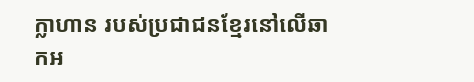ក្លាហាន របស់ប្រជាជនខ្មែរនៅលើឆាកអ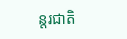ន្តរជាតិ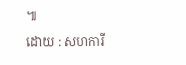៕
ដោយ : សហការី